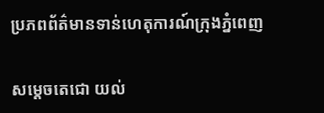ប្រភពព័ត៌មានទាន់ហេតុការណ៍ក្រុងភ្នំពេញ

សម្តេចតេជោ យល់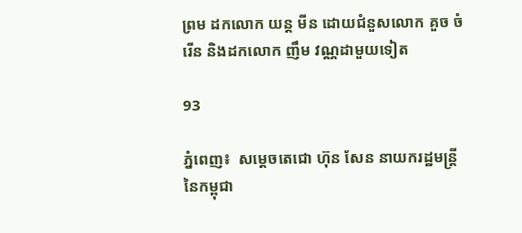ព្រម ដកលោក យន្ត មីន ដោយជំនួសលោក គួច ចំរើន និងដកលោក ញឹម វណ្ណដាមួយទៀត

93

ភ្នំពេញ៖  សម្តេចតេជោ ហ៊ុន សែន នាយករដ្ឋមន្រ្តីនៃកម្ពុជា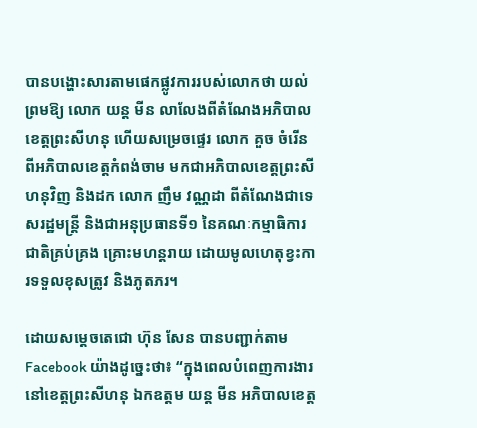បានបង្ហោះសារតាមផេកផ្លូវការរបស់លោកថា យល់ព្រមឱ្យ លោក យន្ត មីន លាលែងពីតំណែងអភិបាលខេត្តព្រះសីហនុ ហើយសម្រេចផ្ទេរ លោក គួច ចំរើន ពីអភិបាលខេត្តកំពង់ចាម មកជាអភិបាលខេត្តព្រះសីហនុវិញ និងដក លោក ញឹម វណ្ណដា ពីតំណែងជាទេសរដ្ឋមន្ត្រី និងជាអនុប្រធានទី១ នៃគណៈកម្មាធិការជាតិគ្រប់គ្រង គ្រោះមហន្តរាយ ដោយមូលហេតុខ្វះការទទួលខុសត្រូវ និងភូតភរ។

ដោយសម្តេចតេជោ ហ៊ុន សែន បានបញ្ជាក់តាម Facebook យ៉ាងដូច្នេះថា៖ “ក្នុងពេលបំពេញការងារនៅខេត្តព្រះសីហនុ ឯកឧត្តម យន្ត មីន អភិបាលខេត្ត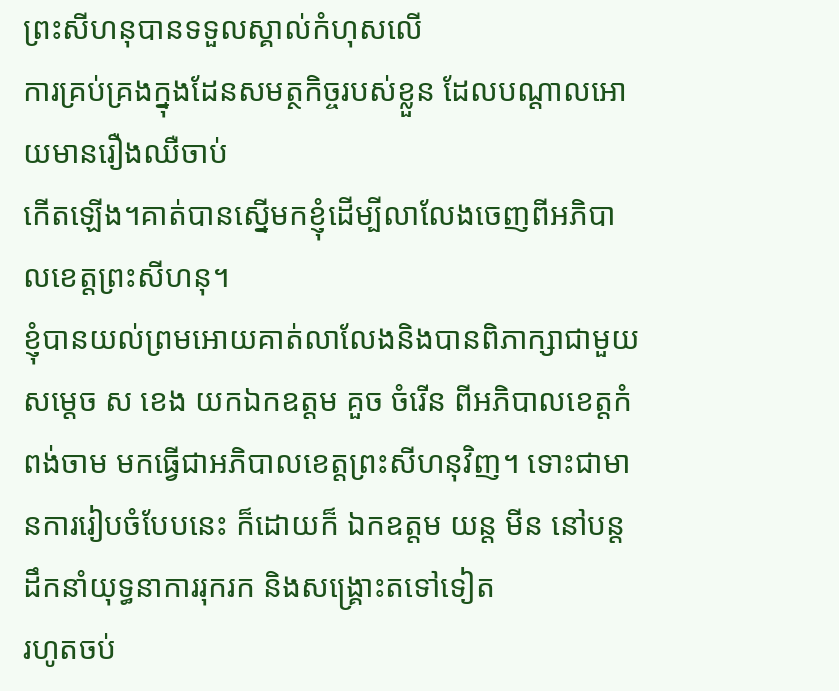ព្រះសីហនុបានទទួលស្គាល់កំហុសលើ
ការគ្រប់គ្រងក្នុងដែនសមត្ថកិច្ចរបស់ខ្លួន ដែលបណ្តាលអោយមានរឿងឈឺចាប់
កើតឡើង។គាត់បានស្នើមកខ្ញុំដើម្បីលាលែងចេញពីអភិបាលខេត្តព្រះសីហនុ។
ខ្ញុំបានយល់ព្រមអោយគាត់លាលែងនិងបានពិភាក្សាជាមួយ សម្តេច ស ខេង យកឯកឧត្តម គួច ចំរើន ពីអភិបាលខេត្តកំពង់ចាម មកធ្វើជាអភិបាលខេត្តព្រះសីហនុវិញ។ ទោះជាមានការរៀបចំបែបនេះ ក៏ដោយក៏ ឯកឧត្តម យន្ត មីន នៅបន្តដឹកនាំយុទ្ធនាការរុករក និងសង្រ្គោះតទៅទៀត
រហូតចប់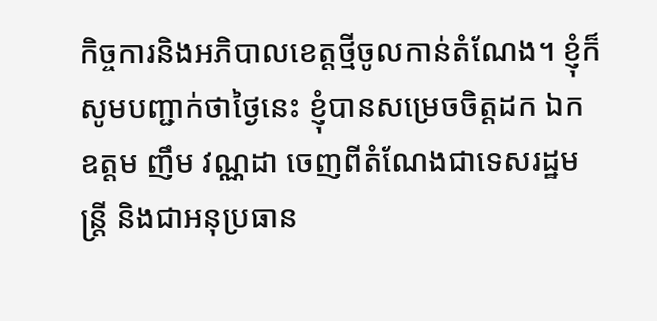កិច្ចការនិងអភិបាលខេត្តថ្មីចូលកាន់តំណែង។ ខ្ញុំក៏សូមបញ្ជាក់ថាថ្ងៃនេះ ខ្ញុំបានសម្រេចចិត្តដក ឯកឧត្តម ញឹម វណ្ណដា ចេញពីតំណែងជាទេសរដ្ឋមន្ត្រី និងជាអនុប្រធាន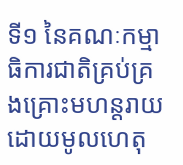ទី១ នៃគណៈកម្មាធិការជាតិគ្រប់គ្រងគ្រោះមហន្តរាយ ដោយមូលហេតុ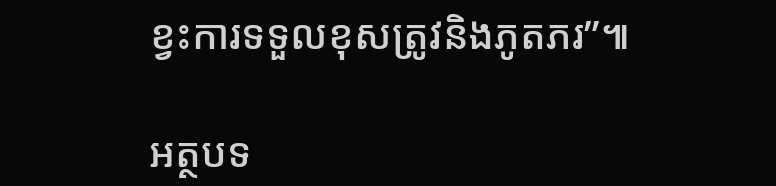ខ្វះការទទួលខុសត្រូវនិងភូតភរ”៕

អត្ថបទ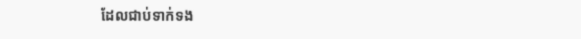ដែលជាប់ទាក់ទង